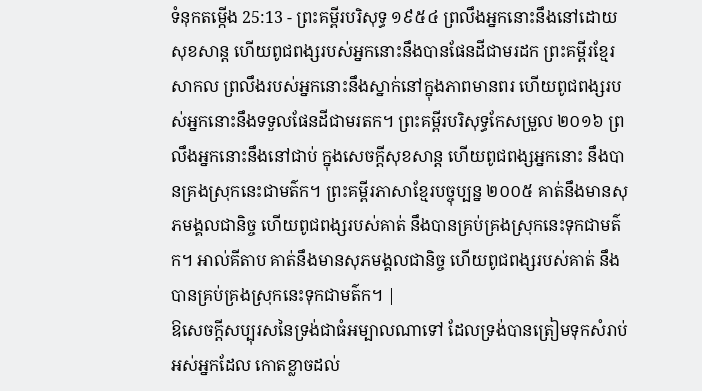ទំនុកតម្កើង 25:13 - ព្រះគម្ពីរបរិសុទ្ធ ១៩៥៤ ព្រលឹងអ្នកនោះនឹងនៅដោយសុខសាន្ត ហើយពូជពង្សរបស់អ្នកនោះនឹងបានផែនដីជាមរដក ព្រះគម្ពីរខ្មែរសាកល ព្រលឹងរបស់អ្នកនោះនឹងស្នាក់នៅក្នុងភាពមានពរ ហើយពូជពង្សរបស់អ្នកនោះនឹងទទួលផែនដីជាមរតក។ ព្រះគម្ពីរបរិសុទ្ធកែសម្រួល ២០១៦ ព្រលឹងអ្នកនោះនឹងនៅជាប់ ក្នុងសេចក្ដីសុខសាន្ត ហើយពូជពង្សអ្នកនោះ នឹងបានគ្រងស្រុកនេះជាមត៌ក។ ព្រះគម្ពីរភាសាខ្មែរបច្ចុប្បន្ន ២០០៥ គាត់នឹងមានសុភមង្គលជានិច្ច ហើយពូជពង្សរបស់គាត់ នឹងបានគ្រប់គ្រងស្រុកនេះទុកជាមត៌ក។ អាល់គីតាប គាត់នឹងមានសុភមង្គលជានិច្ច ហើយពូជពង្សរបស់គាត់ នឹងបានគ្រប់គ្រងស្រុកនេះទុកជាមត៌ក។ |
ឱសេចក្ដីសប្បុរសនៃទ្រង់ជាធំអម្បាលណាទៅ ដែលទ្រង់បានត្រៀមទុកសំរាប់អស់អ្នកដែល កោតខ្លាចដល់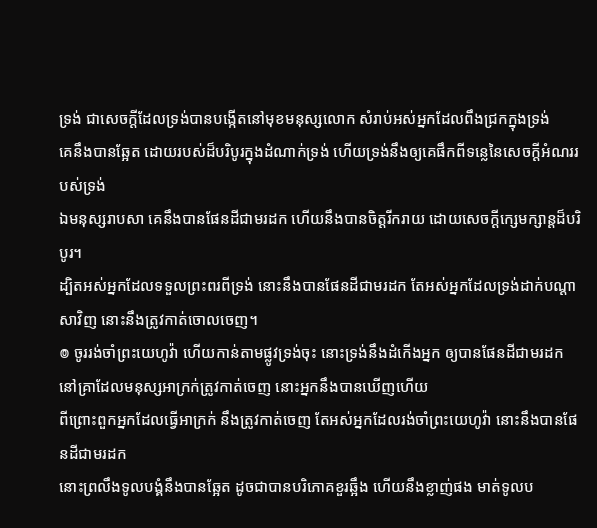ទ្រង់ ជាសេចក្ដីដែលទ្រង់បានបង្កើតនៅមុខមនុស្សលោក សំរាប់អស់អ្នកដែលពឹងជ្រកក្នុងទ្រង់
គេនឹងបានឆ្អែត ដោយរបស់ដ៏បរិបូរក្នុងដំណាក់ទ្រង់ ហើយទ្រង់នឹងឲ្យគេផឹកពីទន្លេនៃសេចក្ដីអំណររបស់ទ្រង់
ឯមនុស្សរាបសា គេនឹងបានផែនដីជាមរដក ហើយនឹងបានចិត្តរីករាយ ដោយសេចក្ដីក្សេមក្សាន្តដ៏បរិបូរ។
ដ្បិតអស់អ្នកដែលទទួលព្រះពរពីទ្រង់ នោះនឹងបានផែនដីជាមរដក តែអស់អ្នកដែលទ្រង់ដាក់បណ្តាសាវិញ នោះនឹងត្រូវកាត់ចោលចេញ។
៙ ចូររង់ចាំព្រះយេហូវ៉ា ហើយកាន់តាមផ្លូវទ្រង់ចុះ នោះទ្រង់នឹងដំកើងអ្នក ឲ្យបានផែនដីជាមរដក នៅគ្រាដែលមនុស្សអាក្រក់ត្រូវកាត់ចេញ នោះអ្នកនឹងបានឃើញហើយ
ពីព្រោះពួកអ្នកដែលធ្វើអាក្រក់ នឹងត្រូវកាត់ចេញ តែអស់អ្នកដែលរង់ចាំព្រះយេហូវ៉ា នោះនឹងបានផែនដីជាមរដក
នោះព្រលឹងទូលបង្គំនឹងបានឆ្អែត ដូចជាបានបរិភោគខួរឆ្អឹង ហើយនឹងខ្លាញ់ផង មាត់ទូលប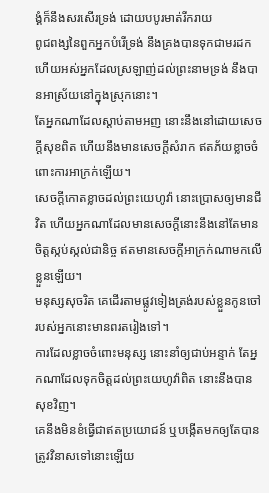ង្គំក៏នឹងសរសើរទ្រង់ ដោយបបូរមាត់រីករាយ
ពូជពង្សនៃពួកអ្នកបំរើទ្រង់ នឹងគ្រងបានទុកជាមរដក ហើយអស់អ្នកដែលស្រឡាញ់ដល់ព្រះនាមទ្រង់ នឹងបានអាស្រ័យនៅក្នុងស្រុកនោះ។
តែអ្នកណាដែលស្តាប់តាមអញ នោះនឹងនៅដោយសេចក្ដីសុខពិត ហើយនឹងមានសេចក្ដីសំរាក ឥតភ័យខ្លាចចំពោះការអាក្រក់ឡើយ។
សេចក្ដីកោតខ្លាចដល់ព្រះយេហូវ៉ា នោះប្រោសឲ្យមានជីវិត ហើយអ្នកណាដែលមានសេចក្ដីនោះនឹងនៅតែមានចិត្តស្កប់ស្កល់ជានិច្ច ឥតមានសេចក្ដីអាក្រក់ណាមកលើខ្លួនឡើយ។
មនុស្សសុចរិត គេដើរតាមផ្លូវទៀងត្រង់របស់ខ្លួនកូនចៅរបស់អ្នកនោះមានពរតរៀងទៅ។
ការដែលខ្លាចចំពោះមនុស្ស នោះនាំឲ្យជាប់អន្ទាក់ តែអ្នកណាដែលទុកចិត្តដល់ព្រះយេហូវ៉ាពិត នោះនឹងបានសុខវិញ។
គេនឹងមិនខំធ្វើជាឥតប្រយោជន៍ ឬបង្កើតមកឲ្យតែបានត្រូវវិនាសទៅនោះឡើយ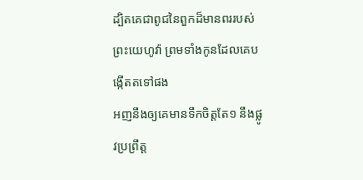ដ្បិតគេជាពូជនៃពួកដ៏មានពររបស់ព្រះយេហូវ៉ា ព្រមទាំងកូនដែលគេបង្កើតតទៅផង
អញនឹងឲ្យគេមានទឹកចិត្តតែ១ នឹងផ្លូវប្រព្រឹត្ត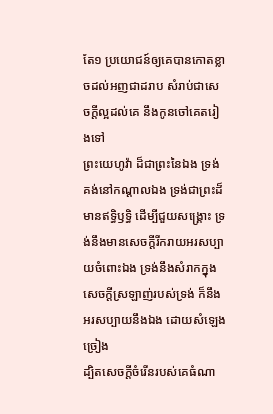តែ១ ប្រយោជន៍ឲ្យគេបានកោតខ្លាចដល់អញជាដរាប សំរាប់ជាសេចក្ដីល្អដល់គេ នឹងកូនចៅគេតរៀងទៅ
ព្រះយេហូវ៉ា ដ៏ជាព្រះនៃឯង ទ្រង់គង់នៅកណ្តាលឯង ទ្រង់ជាព្រះដ៏មានឥទ្ធិឫទ្ធិ ដើម្បីជួយសង្គ្រោះ ទ្រង់នឹងមានសេចក្ដីរីករាយអរសប្បាយចំពោះឯង ទ្រង់នឹងសំរាកក្នុងសេចក្ដីស្រឡាញ់របស់ទ្រង់ ក៏នឹងអរសប្បាយនឹងឯង ដោយសំឡេងច្រៀង
ដ្បិតសេចក្ដីចំរើនរបស់គេធំណា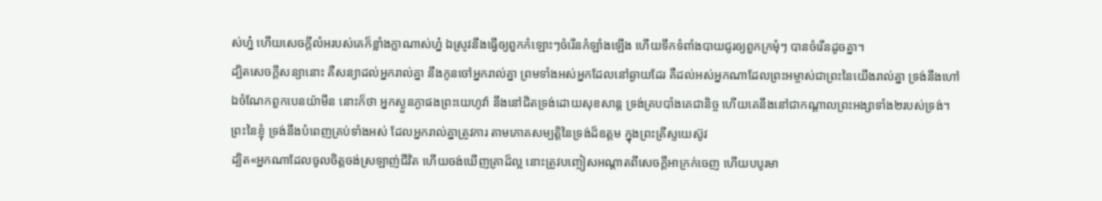ស់ហ្ន៎ ហើយសេចក្ដីលំអរបស់គេក៏ខ្លាំងក្លាណាស់ហ្ន៎ ឯស្រូវនឹងធ្វើឲ្យពួកកំឡោះៗចំរើនកំឡាំងឡើង ហើយទឹកទំពាំងបាយជូរឲ្យពួកក្រមុំៗ បានចំរើនដូចគ្នា។
ដ្បិតសេចក្ដីសន្យានោះ គឺសន្យាដល់អ្នករាល់គ្នា នឹងកូនចៅអ្នករាល់គ្នា ព្រមទាំងអស់អ្នកដែលនៅឆ្ងាយដែរ គឺដល់អស់អ្នកណាដែលព្រះអម្ចាស់ជាព្រះនៃយើងរាល់គ្នា ទ្រង់នឹងហៅ
ឯចំណែកពួកបេនយ៉ាមីន នោះក៏ថា អ្នកស្ងួនភ្ងាផងព្រះយេហូវ៉ា នឹងនៅជិតទ្រង់ដោយសុខសាន្ត ទ្រង់គ្របបាំងគេជានិច្ច ហើយគេនឹងនៅជាកណ្តាលព្រះអង្សាទាំង២របស់ទ្រង់។
ព្រះនៃខ្ញុំ ទ្រង់នឹងបំពេញគ្រប់ទាំងអស់ ដែលអ្នករាល់គ្នាត្រូវការ តាមភោគសម្បត្តិនៃទ្រង់ដ៏ឧត្តម ក្នុងព្រះគ្រីស្ទយេស៊ូវ
ដ្បិត«អ្នកណាដែលចូលចិត្តចង់ស្រឡាញ់ជីវិត ហើយចង់ឃើញគ្រាដ៏ល្អ នោះត្រូវបញ្ចៀសអណ្តាតពីសេចក្ដីអាក្រក់ចេញ ហើយបបូរមា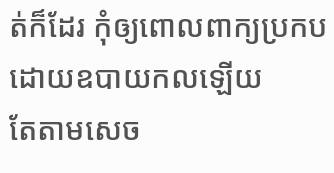ត់ក៏ដែរ កុំឲ្យពោលពាក្យប្រកបដោយឧបាយកលឡើយ
តែតាមសេច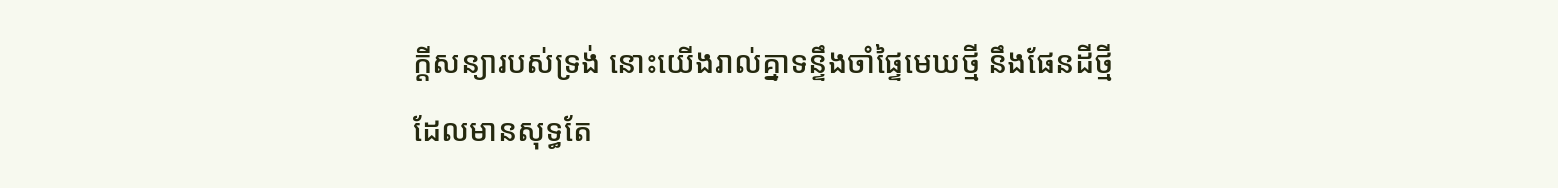ក្ដីសន្យារបស់ទ្រង់ នោះយើងរាល់គ្នាទន្ទឹងចាំផ្ទៃមេឃថ្មី នឹងផែនដីថ្មី ដែលមានសុទ្ធតែ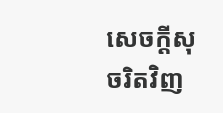សេចក្ដីសុចរិតវិញ